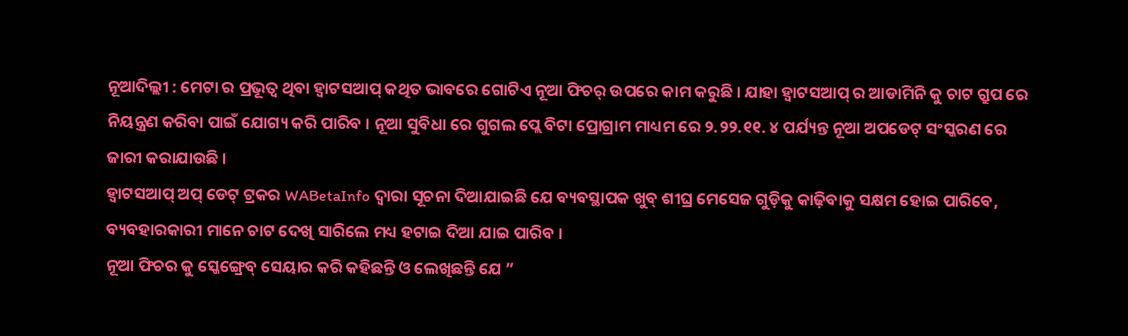ନୂଆଦିଲ୍ଲୀ : ମେଟା ର ପ୍ରଭୂତ୍ଵ ଥିବା ହ୍ୱାଟସଆପ୍ କଥିତ ଭାବରେ ଗୋଟିଏ ନୂଆ ଫିଚର୍ ଉପରେ କାମ କରୁଛି । ଯାହା ହ୍ୱାଟସଆପ୍ ର ଆଡାମିନି କୁ ଚାଟ ଗ୍ରୁପ ରେ ନିୟନ୍ତ୍ରଣ କରିବା ପାଇଁ ଯୋଗ୍ୟ କରି ପାରିବ । ନୂଆ ସୁବିଧା ରେ ଗୁଗଲ ପ୍ଲେ ବିଟା ପ୍ରୋଗ୍ରାମ ମାଧ୍ୟମ ରେ ୨.୨୨.୧୧. ୪ ପର୍ଯ୍ୟନ୍ତ ନୂଆ ଅପଡେଟ୍ ସଂସ୍କରଣ ରେ ଜାରୀ କରାଯାଉଛି ।
ହ୍ୱାଟସଆପ୍ ଅପ୍ ଡେଟ୍ ଟ୍ରକର WABetaInfo ଦ୍ଵାରା ସୂଚନା ଦିଆଯାଇଛି ଯେ ବ୍ୟବସ୍ଥାପକ ଖୁବ୍ ଶୀଘ୍ର ମେସେଜ ଗୁଡ଼ିକୁ କାଢ଼ିବାକୁ ସକ୍ଷମ ହୋଇ ପାରିବେ, ବ୍ୟବହାରକାରୀ ମାନେ ଚାଟ ଦେଖି ସାରିଲେ ମଧ୍ୟ ହଟାଇ ଦିଆ ଯାଇ ପାରିବ ।
ନୂଆ ଫିଚର କୁ ସ୍କେଙ୍ଗ୍ରେବ୍ ସେୟାର କରି କହିଛନ୍ତି ଓ ଲେଖିଛନ୍ତି ଯେ ”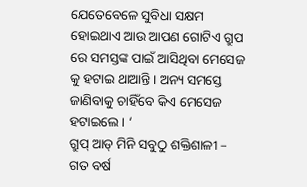ଯେତେବେଳେ ସୁବିଧା ସକ୍ଷମ ହୋଇଥାଏ ଆଉ ଆପଣ ଗୋଟିଏ ଗ୍ରୁପ ରେ ସମସ୍ତଙ୍କ ପାଇଁ ଆସିଥିବା ମେସେଜ କୁ ହଟାଇ ଥାଆନ୍ତି । ଅନ୍ୟ ସମସ୍ତେ ଜାଣିବାକୁ ଚାହିଁବେ କିଏ ମେସେଜ ହଟାଇଲେ । ‘
ଗ୍ରୁପ୍ ଆଡ୍ ମିନି ସବୁଠୁ ଶକ୍ତିଶାଳୀ –
ଗତ ବର୍ଷ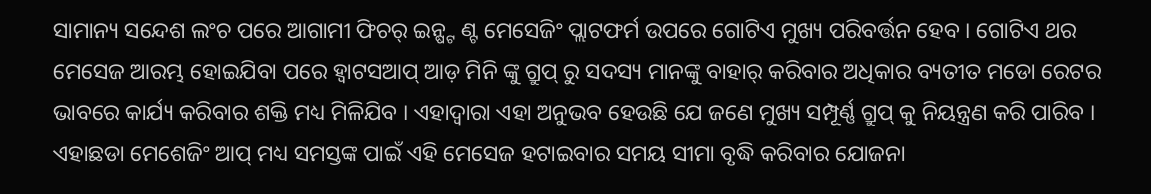ସାମାନ୍ୟ ସନ୍ଦେଶ ଲଂଚ ପରେ ଆଗାମୀ ଫିଚର୍ ଇନ୍ଷ୍ଟ ଣ୍ଟ ମେସେଜିଂ ପ୍ଲାଟଫର୍ମ ଉପରେ ଗୋଟିଏ ମୁଖ୍ୟ ପରିବର୍ତ୍ତନ ହେବ । ଗୋଟିଏ ଥର ମେସେଜ ଆରମ୍ଭ ହୋଇଯିବା ପରେ ହ୍ୱାଟସଆପ୍ ଆଡ଼ ମିନି ଙ୍କୁ ଗ୍ରୁପ୍ ରୁ ସଦସ୍ୟ ମାନଙ୍କୁ ବାହାର୍ କରିବାର ଅଧିକାର ବ୍ୟତୀତ ମଡୋ ରେଟର ଭାବରେ କାର୍ଯ୍ୟ କରିବାର ଶକ୍ତି ମଧ୍ୟ ମିଳିଯିବ । ଏହାଦ୍ବାରା ଏହା ଅନୁଭବ ହେଉଛି ଯେ ଜଣେ ମୁଖ୍ୟ ସମ୍ପୂର୍ଣ୍ଣ ଗ୍ରୁପ୍ କୁ ନିୟନ୍ତ୍ରଣ କରି ପାରିବ ।
ଏହାଛଡା ମେଶେଜିଂ ଆପ୍ ମଧ୍ୟ ସମସ୍ତଙ୍କ ପାଇଁ ଏହି ମେସେଜ ହଟାଇବାର ସମୟ ସୀମା ବୃଦ୍ଧି କରିବାର ଯୋଜନା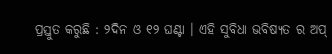ପ୍ରସ୍ତୁତ କରୁଛି : ୨ଦିନ ଓ ୧୨ ଘଣ୍ଟା । ଏହି ସୁବିଧା ଭବିଷ୍ୟତ ର ଅପ୍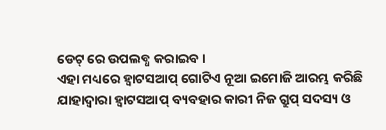ଡେଟ୍ ରେ ଉପଲବ୍ଧ କରାଇବ ।
ଏହା ମଧ୍ୟରେ ହ୍ୱାଟସଆପ୍ ଗୋଟିଏ ନୂଆ ଇମୋଜି ଆରମ୍ଭ କରିଛି ଯାହାଦ୍ଵାରା ହ୍ୱାଟସଆପ୍ ବ୍ୟବହାର କାରୀ ନିଜ ଗ୍ରୁପ୍ ସଦସ୍ୟ ଓ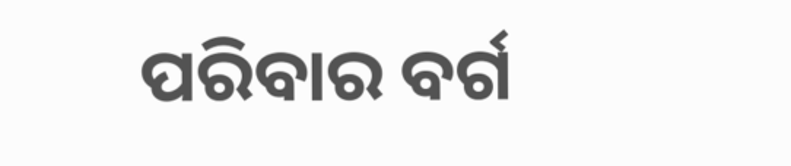ପରିବାର ବର୍ଗ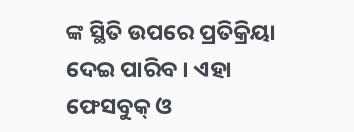ଙ୍କ ସ୍ଥିତି ଉପରେ ପ୍ରତିକ୍ରିୟା ଦେଇ ପାରିବ । ଏହା ଫେସବୁକ୍ ଓ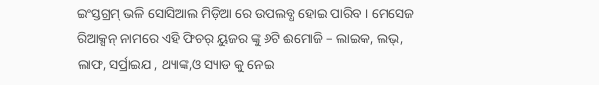ଇଂସ୍ତଗ୍ରମ୍ ଭଳି ସୋସିଆଲ ମିଡ଼ିଆ ରେ ଉପଲବ୍ଧ ହୋଇ ପାରିବ । ମେସେଜ ରିଆକ୍ସନ୍ ନାମରେ ଏହି ଫିଚର୍ ୟୁଜର ଙ୍କୁ ୬ଟି ଈମୋଜି – ଲାଇକ, ଲଭ୍, ଲାଫ, ସର୍ପ୍ରାଇଯ , ଥ୍ୟାଙ୍କ,ଓ ସ୍ୟାଡ କୁ ନେଇ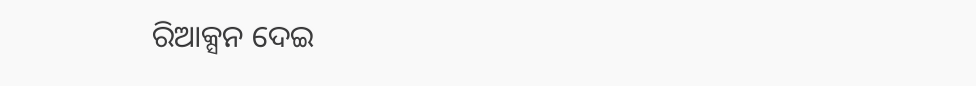ରିଆକ୍ସନ ଦେଇ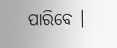ପାରିବେ ।